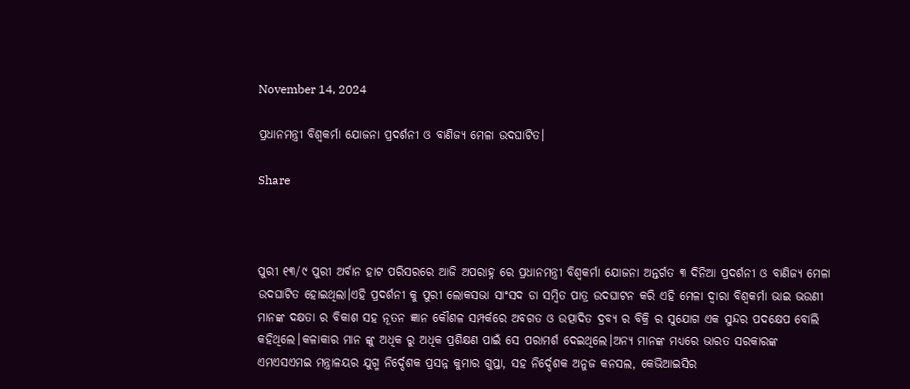November 14, 2024

ପ୍ରଧାନମନ୍ତ୍ରୀ ବିଶ୍ୱକର୍ମା ଯୋଜନା ପ୍ରଦର୍ଶନୀ ଓ ବାଣିଜ୍ୟ ମେଳା ଉଦଘାଟିତ।

Share



ପୁରୀ ୧୩/୯ ପୁରୀ ଅର୍ବାନ ହାଟ ପରିସରରେ ଆଜି ଅପରାହ୍ନ ରେ ପ୍ରଧାନମନ୍ତ୍ରୀ ବିଶ୍ୱକର୍ମା ଯୋଜନା ଅନ୍ତର୍ଗତ ୩ ଦିନିଆ ପ୍ରଦର୍ଶନୀ ଓ ବାଣିଜ୍ୟ ମେଳା ଉଦଘାଟିତ ହୋଇଥିଲା।ଏହି ପ୍ରଦର୍ଶନୀ କୁ ପୁରୀ ଲୋକସଭା ସାଂସଦ ଡା ସମ୍ବିତ ପାତ୍ର ଉଦଘାଟନ କରି ଏହି ମେଳା ଦ୍ଵାରା ବିଶ୍ୱକର୍ମା ଭାଇ ଭଉଣୀ ମାନଙ୍କ ଦକ୍ଷତା ର ବିକାଶ ସହ ନୂତନ ଜ୍ଞାନ କୌଶଳ ସମ୍ପର୍କରେ ଅବଗତ ଓ ଉତ୍ପାଦିତ ଦ୍ରବ୍ଯ ର ବିକ୍ରି ର ସୁଯୋଗ ଏକ ସୁନ୍ଦର ପଦକ୍ଷେପ ବୋଲି କହିଥିଲେ।କଳାକାର ମାନ ଙ୍କୁ ଅଧିକ ରୁ ଅଧିକ ପ୍ରଶିକ୍ଷଣ ପାଇଁ ସେ ପରାମର୍ଶ ଦେଇଥିଲେ।ଅନ୍ୟ ମାନଙ୍କ ମଧ୍ୟରେ ଭାରତ ସରକାରଙ୍କ ଏମଏସଏମଇ ମନ୍ତ୍ରାଳୟର ଯୁଗ୍ମ ନିର୍ଦ୍ଦେଶକ ପ୍ରସନ୍ନ କୁମାର ଗୁପ୍ତା, ସହ ନିର୍ଦ୍ଦେଶକ ଅନୁଜ କନସଲ, କେଭିଆଇସିର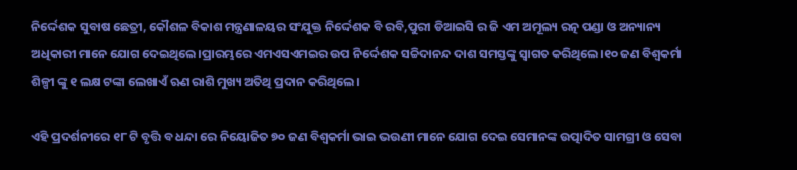ନିର୍ଦ୍ଦେଶକ ସୁବାଷ ଛେତ୍ରୀ, କୌଶଳ ବିକାଶ ମନ୍ତ୍ରଣାଳୟର ସଂଯୁକ୍ତ ନିର୍ଦ୍ଦେଶକ ବି ରବି,ପୁରୀ ଡିଆଇସି ର ଜି ଏମ ଅମୂଲ୍ୟ ରତ୍ନ ପଣ୍ଡା ଓ ଅନ୍ୟାନ୍ୟ ଅଧିକାରୀ ମାନେ ଯୋଗ ଦେଇଥିଲେ।ପ୍ରାରମ୍ଭରେ ଏମଏସଏମଇର ଉପ ନିର୍ଦ୍ଦେଶକ ସଚ୍ଚିଦାନନ୍ଦ ଦାଶ ସମସ୍ତଙ୍କୁ ସ୍ୱାଗତ କରିଥିଲେ।୧୦ ଜଣ ବିଶ୍ୱକର୍ମା ଶିଳ୍ପୀ ଙ୍କୁ ୧ ଲକ୍ଷ ଟଙ୍କା ଲେଖାଏଁ ଋଣ ରାଶି ମୁଖ୍ୟ ଅତିଥି ପ୍ରଦାନ କରିଥିଲେ।

ଏହି ପ୍ରଦର୍ଶନୀରେ ୧୮ ଟି ବୃତ୍ତି ବ ଧନ୍ଦା ରେ ନିୟୋଜିତ ୭୦ ଜଣ ବିଶ୍ୱକର୍ମା ଭାଇ ଭଉଣୀ ମାନେ ଯୋଗ ଦେଇ ସେମାନଙ୍କ ଉତ୍ପାଦିତ ସାମଗ୍ରୀ ଓ ସେବା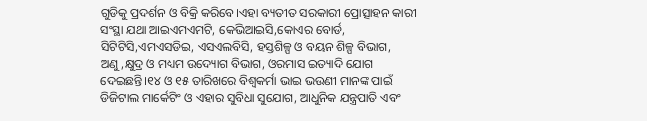ଗୁଡିକୁ ପ୍ରଦର୍ଶନ ଓ ବିକ୍ରି କରିବେ।ଏହା ବ୍ୟତୀତ ସରକାରୀ ପ୍ରୋତ୍ସାହନ କାରୀ ସଂସ୍ଥା ଯଥା ଆଇଏମଏମଟି, କେଭିଆଇସି,କୋଏର ବୋର୍ଡ, ସିଟିଟିସି,ଏମଏସଡିଇ, ଏସଏଲବିସି, ହସ୍ତଶିଳ୍ପ ଓ ବୟନ ଶିଳ୍ପ ବିଭାଗ, ଅଣୁ,କ୍ଷୁଦ୍ର ଓ ମଧ୍ୟମ ଉଦ୍ୟୋଗ ବିଭାଗ, ଓରମାସ ଇତ୍ୟାଦି ଯୋଗ ଦେଇଛନ୍ତି।୧୪ ଓ ୧୫ ତାରିଖରେ ବିଶ୍ୱକର୍ମା ଭାଇ ଭଉଣୀ ମାନଙ୍କ ପାଇଁ ଡିଜିଟାଲ ମାର୍କେଟିଂ ଓ ଏହାର ସୁବିଧା ସୁଯୋଗ, ଆଧୁନିକ ଯନ୍ତ୍ରପାତି ଏବଂ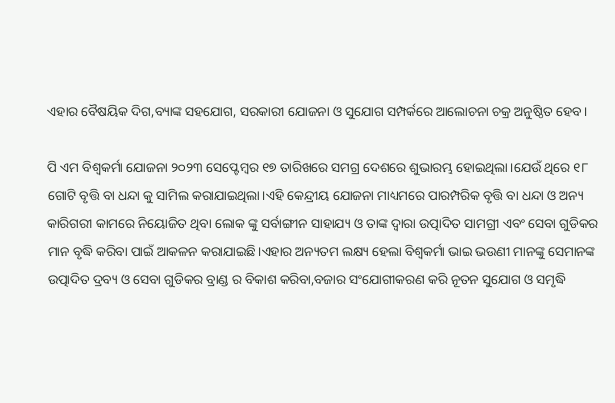ଏହାର ବୈଷୟିକ ଦିଗ,ବ୍ୟାଙ୍କ ସହଯୋଗ, ସରକାରୀ ଯୋଜନା ଓ ସୁଯୋଗ ସମ୍ପର୍କରେ ଆଲୋଚନା ଚକ୍ର ଅନୁଷ୍ଠିତ ହେବ।

ପି ଏମ ବିଶ୍ୱକର୍ମା ଯୋଜନା ୨୦୨୩ ସେପ୍ଟେମ୍ବର ୧୭ ତାରିଖରେ ସମଗ୍ର ଦେଶରେ ଶୁଭାରମ୍ଭ ହୋଇଥିଲା।ଯେଉଁ ଥିରେ ୧୮ ଗୋଟି ବୃତ୍ତି ବା ଧନ୍ଦା କୁ ସାମିଲ କରାଯାଇଥିଲା।ଏହି କେନ୍ଦ୍ରୀୟ ଯୋଜନା ମାଧ୍ୟମରେ ପାରମ୍ପରିକ ବୃତ୍ତି ବା ଧନ୍ଦା ଓ ଅନ୍ୟ କାରିଗରୀ କାମରେ ନିୟୋଜିତ ଥିବା ଲୋକ ଙ୍କୁ ସର୍ବାଙ୍ଗୀନ ସାହାଯ୍ୟ ଓ ତାଙ୍କ ଦ୍ଵାରା ଉତ୍ପାଦିତ ସାମଗ୍ରୀ ଏବଂ ସେବା ଗୁଡିକର ମାନ ବୃଦ୍ଧି କରିବା ପାଇଁ ଆକଳନ କରାଯାଇଛି।ଏହାର ଅନ୍ୟତମ ଲକ୍ଷ୍ୟ ହେଲା ବିଶ୍ୱକର୍ମା ଭାଇ ଭଉଣୀ ମାନଙ୍କୁ ସେମାନଙ୍କ ଉତ୍ପାଦିତ ଦ୍ରବ୍ୟ ଓ ସେବା ଗୁଡିକର ବ୍ରାଣ୍ଡ ର ବିକାଶ କରିବା,ବଜାର ସଂଯୋଗୀକରଣ କରି ନୂତନ ସୁଯୋଗ ଓ ସମୃଦ୍ଧି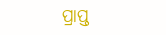ପ୍ରାପ୍ତ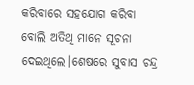କରିବାରେ ସହଯୋଗ କରିବା ବୋଲି ଅତିଥି ମାନେ ସୂଚନା ଦେଇଥିଲେ।ଶେଷରେ ସୁବାସ ଚନ୍ଦ୍ର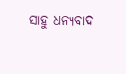ସାହୁ ଧନ୍ୟବାଦ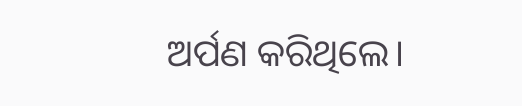ଅର୍ପଣ କରିଥିଲେ।